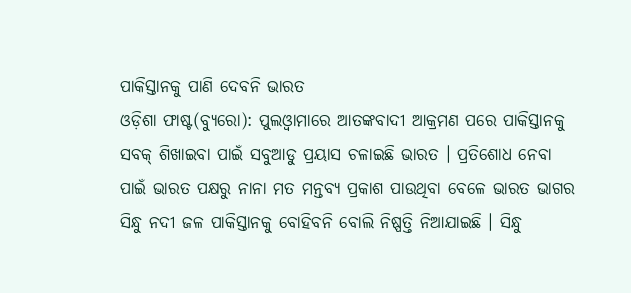ପାକିସ୍ତାନକୁ ପାଣି ଦେବନି ଭାରତ
ଓଡ଼ିଶା ଫାଷ୍ଟ(ବ୍ୟୁରୋ): ପୁଲଓ୍ବାମାରେ ଆତଙ୍କବାଦୀ ଆକ୍ରମଣ ପରେ ପାକିସ୍ତାନକୁ ସବକ୍ ଶିଖାଇବା ପାଇଁ ସବୁଆଡୁ ପ୍ରୟାସ ଚଳାଇଛି ଭାରତ । ପ୍ରତିଶୋଧ ନେବା ପାଇଁ ଭାରତ ପକ୍ଷରୁ ନାନା ମତ ମନ୍ତବ୍ୟ ପ୍ରକାଶ ପାଉଥିବା ବେଳେ ଭାରତ ଭାଗର ସିନ୍ଧୁ ନଦୀ ଜଳ ପାକିସ୍ତାନକୁ ବୋହିବନି ବୋଲି ନିଷ୍ପତ୍ତି ନିଆଯାଇଛି । ସିନ୍ଧୁ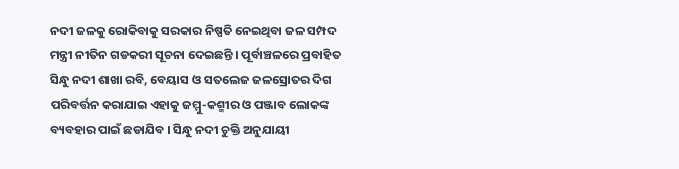ନଦୀ ଜଳକୁ ରୋକିବାକୁ ସରକାର ନିଷ୍ପତି ନେଇଥିବା ଜଳ ସମ୍ପଦ ମନ୍ତ୍ରୀ ନୀତିନ ଗଡକରୀ ସୂଚନା ଦେଇଛନ୍ତି । ପୂର୍ବାଞ୍ଚଳରେ ପ୍ରବାହିତ ସିନ୍ଧୁ ନଦୀ ଶାଖା ରବି, ବେୟାସ ଓ ସତଲେଜ ଜଳସ୍ରୋତର ଦିଗ ପରିବର୍ତ୍ତନ କରାଯାଇ ଏହାକୁ ଜମ୍ମୁ-କଶ୍ମୀର ଓ ପଞ୍ଜାବ ଲୋକଙ୍କ ବ୍ୟବହାର ପାଇଁ ଛଡାଯିବ । ସିନ୍ଧୁ ନଦୀ ଚୁକ୍ତି ଅନୁଯାୟୀ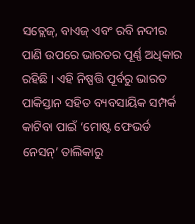ସତ୍ଲେଜ୍, ବାଏଜ୍ ଏବଂ ରବି ନଦୀର ପାଣି ଉପରେ ଭାରତର ପୂର୍ଣ୍ଣ ଅଧିକାର ରହିଛି । ଏହି ନିଷ୍ପତ୍ତି ପୂର୍ବରୁ ଭାରତ ପାକିସ୍ତାନ ସହିତ ବ୍ୟବସାୟିକ ସମ୍ପର୍କ କାଟିବା ପାଇଁ ‘ମୋଷ୍ଟ ଫେଭର୍ଡ ନେସନ୍’ ତାଲିକାରୁ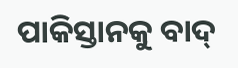ପାକିସ୍ତାନକୁ ବାଦ୍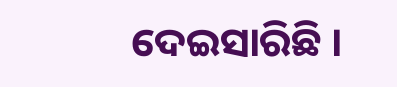ଦେଇସାରିଛି ।